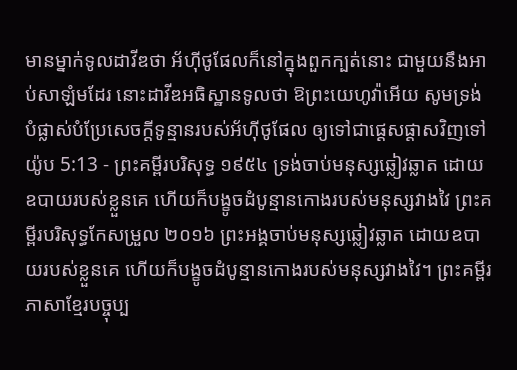មានម្នាក់ទូលដាវីឌថា អ័ហ៊ីថូផែលក៏នៅក្នុងពួកក្បត់នោះ ជាមួយនឹងអាប់សាឡំមដែរ នោះដាវីឌអធិស្ឋានទូលថា ឱព្រះយេហូវ៉ាអើយ សូមទ្រង់បំផ្លាស់បំប្រែសេចក្ដីទូន្មានរបស់អ័ហ៊ីថូផែល ឲ្យទៅជាផ្តេសផ្តាសវិញទៅ
យ៉ូប 5:13 - ព្រះគម្ពីរបរិសុទ្ធ ១៩៥៤ ទ្រង់ចាប់មនុស្សឆ្លៀវឆ្លាត ដោយឧបាយរបស់ខ្លួនគេ ហើយក៏បង្ខូចដំបូន្មានកោងរបស់មនុស្សវាងវៃ ព្រះគម្ពីរបរិសុទ្ធកែសម្រួល ២០១៦ ព្រះអង្គចាប់មនុស្សឆ្លៀវឆ្លាត ដោយឧបាយរបស់ខ្លួនគេ ហើយក៏បង្ខូចដំបូន្មានកោងរបស់មនុស្សវាងវៃ។ ព្រះគម្ពីរភាសាខ្មែរបច្ចុប្ប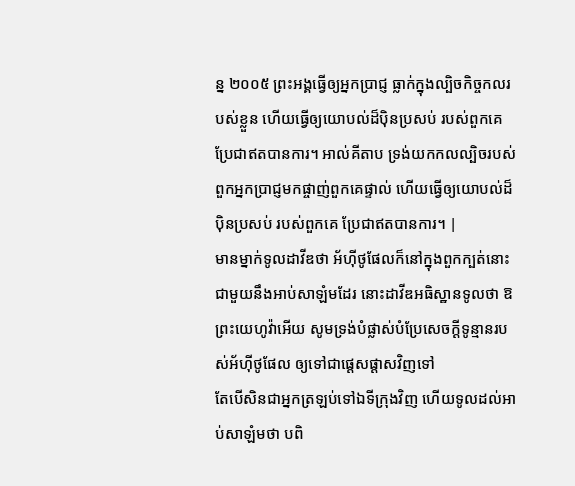ន្ន ២០០៥ ព្រះអង្គធ្វើឲ្យអ្នកប្រាជ្ញ ធ្លាក់ក្នុងល្បិចកិច្ចកលរបស់ខ្លួន ហើយធ្វើឲ្យយោបល់ដ៏ប៉ិនប្រសប់ របស់ពួកគេ ប្រែជាឥតបានការ។ អាល់គីតាប ទ្រង់យកកលល្បិចរបស់ពួកអ្នកប្រាជ្ញមកផ្ចាញ់ពួកគេផ្ទាល់ ហើយធ្វើឲ្យយោបល់ដ៏ប៉ិនប្រសប់ របស់ពួកគេ ប្រែជាឥតបានការ។ |
មានម្នាក់ទូលដាវីឌថា អ័ហ៊ីថូផែលក៏នៅក្នុងពួកក្បត់នោះ ជាមួយនឹងអាប់សាឡំមដែរ នោះដាវីឌអធិស្ឋានទូលថា ឱព្រះយេហូវ៉ាអើយ សូមទ្រង់បំផ្លាស់បំប្រែសេចក្ដីទូន្មានរបស់អ័ហ៊ីថូផែល ឲ្យទៅជាផ្តេសផ្តាសវិញទៅ
តែបើសិនជាអ្នកត្រឡប់ទៅឯទីក្រុងវិញ ហើយទូលដល់អាប់សាឡំមថា បពិ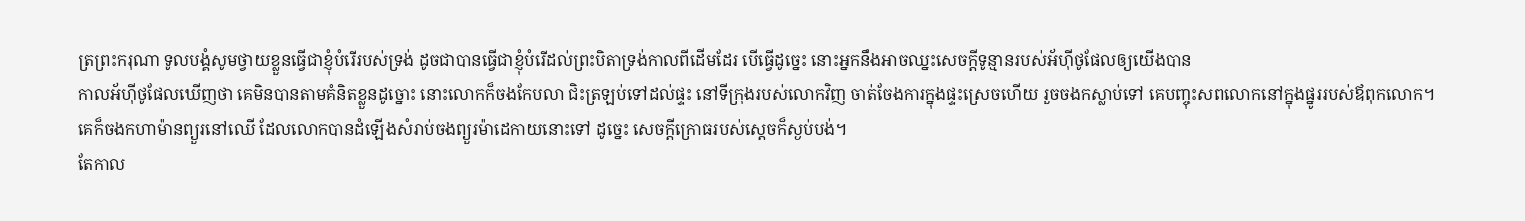ត្រព្រះករុណា ទូលបង្គំសូមថ្វាយខ្លួនធ្វើជាខ្ញុំបំរើរបស់ទ្រង់ ដូចជាបានធ្វើជាខ្ញុំបំរើដល់ព្រះបិតាទ្រង់កាលពីដើមដែរ បើធ្វើដូច្នេះ នោះអ្នកនឹងអាចឈ្នះសេចក្ដីទូន្មានរបស់អ័ហ៊ីថូផែលឲ្យយើងបាន
កាលអ័ហ៊ីថូផែលឃើញថា គេមិនបានតាមគំនិតខ្លួនដូច្នោះ នោះលោកក៏ចងកែបលា ជិះត្រឡប់ទៅដល់ផ្ទះ នៅទីក្រុងរបស់លោកវិញ ចាត់ចែងការក្នុងផ្ទះស្រេចហើយ រួចចងកស្លាប់ទៅ គេបញ្ចុះសពលោកនៅក្នុងផ្នូររបស់ឪពុកលោក។
គេក៏ចងកហាម៉ានព្យួរនៅឈើ ដែលលោកបានដំឡើងសំរាប់ចងព្យួរម៉ាដេកាយនោះទៅ ដូច្នេះ សេចក្ដីក្រោធរបស់ស្តេចក៏ស្ងប់បង់។
តែកាល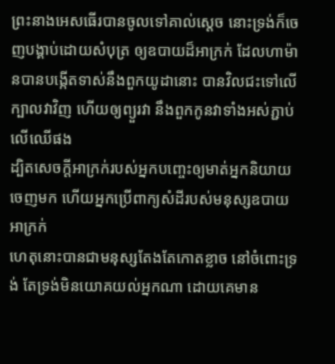ព្រះនាងអេសធើរបានចូលទៅគាល់ស្តេច នោះទ្រង់ក៏ចេញបង្គាប់ដោយសំបុត្រ ឲ្យឧបាយដ៏អាក្រក់ ដែលហាម៉ានបានបង្កើតទាស់នឹងពួកយូដានោះ បានវិលជះទៅលើក្បាលវាវិញ ហើយឲ្យព្យួរវា នឹងពួកកូនវាទាំងអស់ភ្ជាប់លើឈើផង
ដ្បិតសេចក្ដីអាក្រក់របស់អ្នកបញ្ចេះឲ្យមាត់អ្នកនិយាយចេញមក ហើយអ្នកប្រើពាក្យសំដីរបស់មនុស្សឧបាយអាក្រក់
ហេតុនោះបានជាមនុស្សតែងតែកោតខ្លាច នៅចំពោះទ្រង់ តែទ្រង់មិនយោគយល់អ្នកណា ដោយគេមាន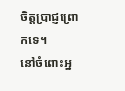ចិត្តប្រាជ្ញព្រោកទេ។
នៅចំពោះអ្ន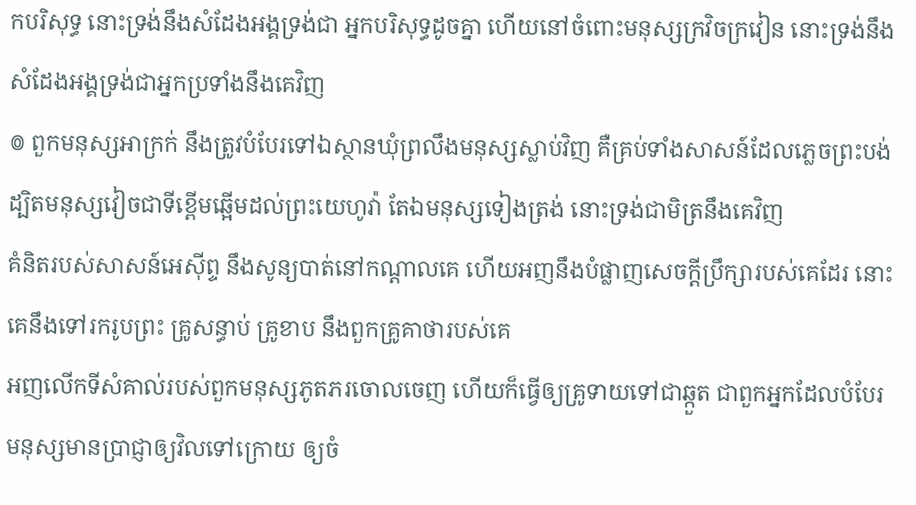កបរិសុទ្ធ នោះទ្រង់នឹងសំដែងអង្គទ្រង់ជា អ្នកបរិសុទ្ធដូចគ្នា ហើយនៅចំពោះមនុស្សក្រវិចក្រវៀន នោះទ្រង់នឹង សំដែងអង្គទ្រង់ជាអ្នកប្រទាំងនឹងគេវិញ
៙ ពួកមនុស្សអាក្រក់ នឹងត្រូវបំបែរទៅឯស្ថានឃុំព្រលឹងមនុស្សស្លាប់វិញ គឺគ្រប់ទាំងសាសន៍ដែលភ្លេចព្រះបង់
ដ្បិតមនុស្សវៀចជាទីខ្ពើមឆ្អើមដល់ព្រះយេហូវ៉ា តែឯមនុស្សទៀងត្រង់ នោះទ្រង់ជាមិត្រនឹងគេវិញ
គំនិតរបស់សាសន៍អេស៊ីព្ទ នឹងសូន្យបាត់នៅកណ្តាលគេ ហើយអញនឹងបំផ្លាញសេចក្ដីប្រឹក្សារបស់គេដែរ នោះគេនឹងទៅរករូបព្រះ គ្រូសន្ធាប់ គ្រូខាប នឹងពួកគ្រូគាថារបស់គេ
អញលើកទីសំគាល់របស់ពួកមនុស្សភូតភរចោលចេញ ហើយក៏ធ្វើឲ្យគ្រូទាយទៅជាឆ្កួត ជាពួកអ្នកដែលបំបែរមនុស្សមានប្រាជ្ញាឲ្យវិលទៅក្រោយ ឲ្យចំ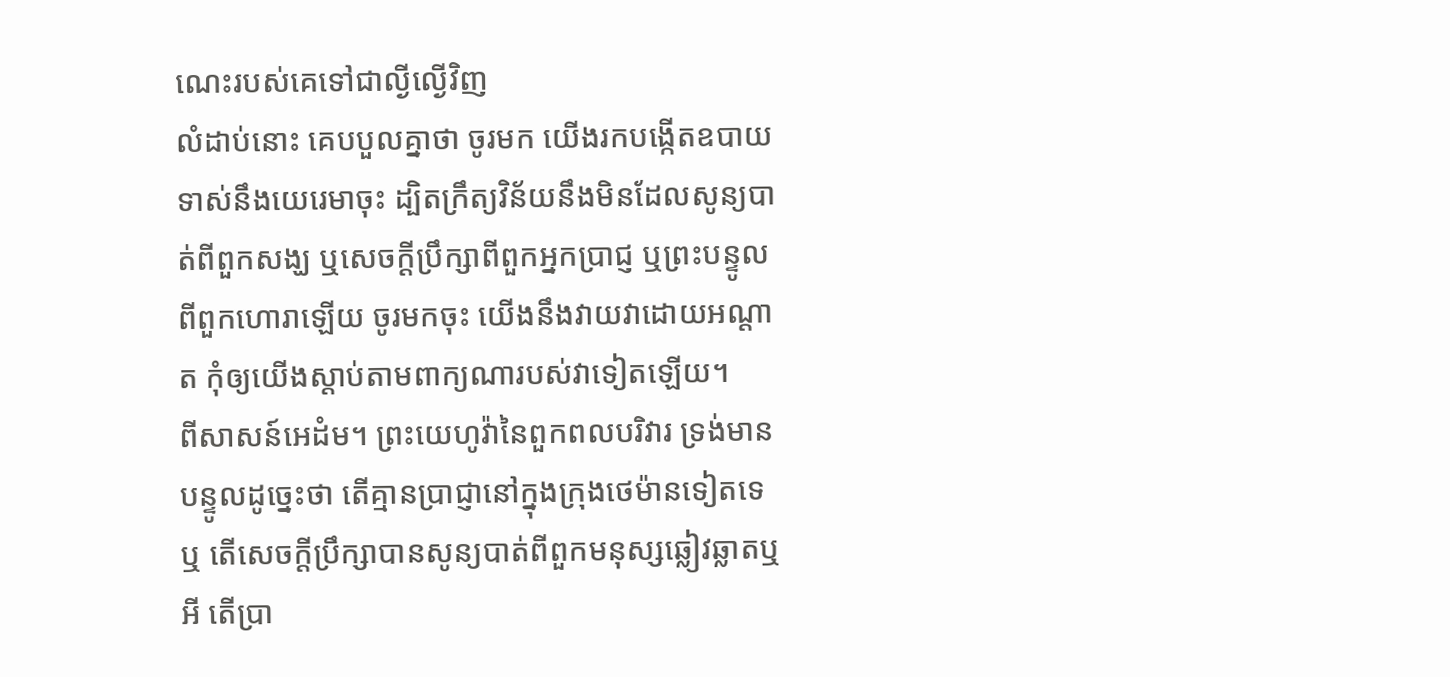ណេះរបស់គេទៅជាល្ងីល្ងើវិញ
លំដាប់នោះ គេបបួលគ្នាថា ចូរមក យើងរកបង្កើតឧបាយទាស់នឹងយេរេមាចុះ ដ្បិតក្រឹត្យវិន័យនឹងមិនដែលសូន្យបាត់ពីពួកសង្ឃ ឬសេចក្ដីប្រឹក្សាពីពួកអ្នកប្រាជ្ញ ឬព្រះបន្ទូលពីពួកហោរាឡើយ ចូរមកចុះ យើងនឹងវាយវាដោយអណ្តាត កុំឲ្យយើងស្តាប់តាមពាក្យណារបស់វាទៀតឡើយ។
ពីសាសន៍អេដំម។ ព្រះយេហូវ៉ានៃពួកពលបរិវារ ទ្រង់មានបន្ទូលដូច្នេះថា តើគ្មានប្រាជ្ញានៅក្នុងក្រុងថេម៉ានទៀតទេឬ តើសេចក្ដីប្រឹក្សាបានសូន្យបាត់ពីពួកមនុស្សឆ្លៀវឆ្លាតឬអី តើប្រា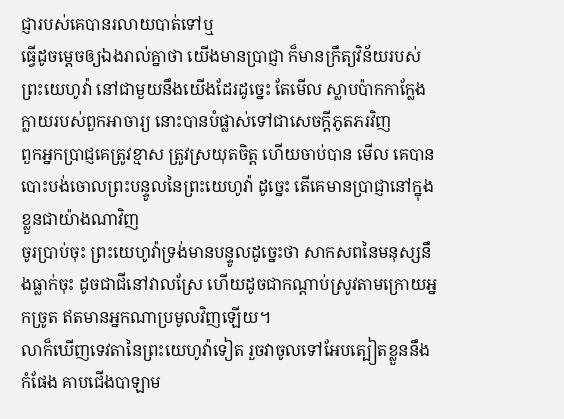ជ្ញារបស់គេបានរលាយបាត់ទៅឬ
ធ្វើដូចម្តេចឲ្យឯងរាល់គ្នាថា យើងមានប្រាជ្ញា ក៏មានក្រឹត្យវិន័យរបស់ព្រះយេហូវ៉ា នៅជាមួយនឹងយើងដែរដូច្នេះ តែមើល ស្លាបប៉ាកកាក្លែងក្លាយរបស់ពួកអាចារ្យ នោះបានបំផ្លាស់ទៅជាសេចក្ដីភូតភរវិញ
ពួកអ្នកប្រាជ្ញគេត្រូវខ្មាស ត្រូវស្រយុតចិត្ត ហើយចាប់បាន មើល គេបានបោះបង់ចោលព្រះបន្ទូលនៃព្រះយេហូវ៉ា ដូច្នេះ តើគេមានប្រាជ្ញានៅក្នុងខ្លួនជាយ៉ាងណាវិញ
ចូរប្រាប់ចុះ ព្រះយេហូវ៉ាទ្រង់មានបន្ទូលដូច្នេះថា សាកសពនៃមនុស្សនឹងធ្លាក់ចុះ ដូចជាជីនៅវាលស្រែ ហើយដូចជាកណ្តាប់ស្រូវតាមក្រោយអ្នកច្រូត ឥតមានអ្នកណាប្រមូលវិញឡើយ។
លាក៏ឃើញទេវតានៃព្រះយេហូវ៉ាទៀត រួចវាចូលទៅអែបត្បៀតខ្លួននឹងកំផែង គាបជើងបាឡាម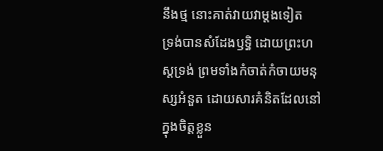នឹងថ្ម នោះគាត់វាយវាម្តងទៀត
ទ្រង់បានសំដែងឫទ្ធិ ដោយព្រះហស្តទ្រង់ ព្រមទាំងកំចាត់កំចាយមនុស្សអំនួត ដោយសារគំនិតដែលនៅក្នុងចិត្តខ្លួន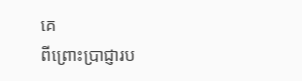គេ
ពីព្រោះប្រាជ្ញារប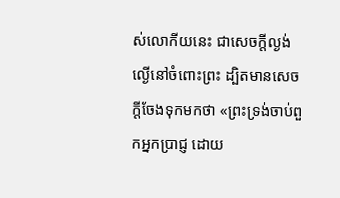ស់លោកីយនេះ ជាសេចក្ដីល្ងង់ល្ងើនៅចំពោះព្រះ ដ្បិតមានសេចក្ដីចែងទុកមកថា «ព្រះទ្រង់ចាប់ពួកអ្នកប្រាជ្ញ ដោយ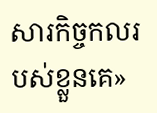សារកិច្ចកលរបស់ខ្លួនគេ»